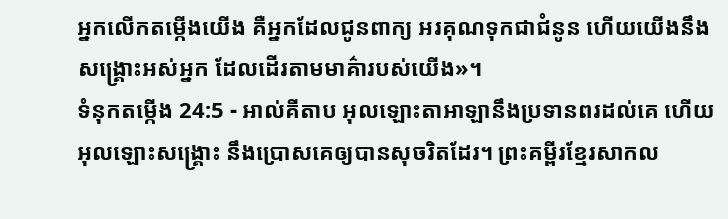អ្នកលើកតម្កើងយើង គឺអ្នកដែលជូនពាក្យ អរគុណទុកជាជំនូន ហើយយើងនឹងសង្គ្រោះអស់អ្នក ដែលដើរតាមមាគ៌ារបស់យើង»។
ទំនុកតម្កើង 24:5 - អាល់គីតាប អុលឡោះតាអាឡានឹងប្រទានពរដល់គេ ហើយអុលឡោះសង្គ្រោះ នឹងប្រោសគេឲ្យបានសុចរិតដែរ។ ព្រះគម្ពីរខ្មែរសាកល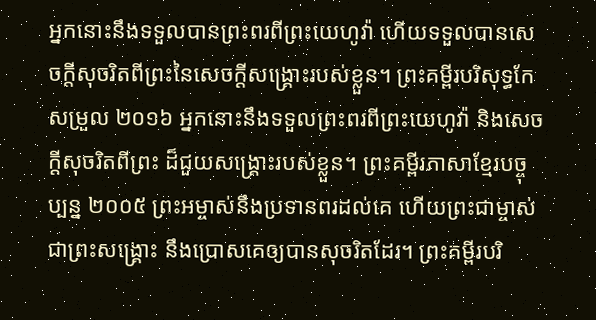អ្នកនោះនឹងទទួលបានព្រះពរពីព្រះយេហូវ៉ា ហើយទទួលបានសេចក្ដីសុចរិតពីព្រះនៃសេចក្ដីសង្គ្រោះរបស់ខ្លួន។ ព្រះគម្ពីរបរិសុទ្ធកែសម្រួល ២០១៦ អ្នកនោះនឹងទទួលព្រះពរពីព្រះយេហូវ៉ា និងសេចក្ដីសុចរិតពីព្រះ ដ៏ជួយសង្គ្រោះរបស់ខ្លួន។ ព្រះគម្ពីរភាសាខ្មែរបច្ចុប្បន្ន ២០០៥ ព្រះអម្ចាស់នឹងប្រទានពរដល់គេ ហើយព្រះជាម្ចាស់ជាព្រះសង្គ្រោះ នឹងប្រោសគេឲ្យបានសុចរិតដែរ។ ព្រះគម្ពីរបរិ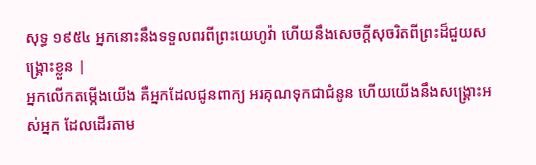សុទ្ធ ១៩៥៤ អ្នកនោះនឹងទទួលពរពីព្រះយេហូវ៉ា ហើយនឹងសេចក្ដីសុចរិតពីព្រះដ៏ជួយសង្គ្រោះខ្លួន |
អ្នកលើកតម្កើងយើង គឺអ្នកដែលជូនពាក្យ អរគុណទុកជាជំនូន ហើយយើងនឹងសង្គ្រោះអស់អ្នក ដែលដើរតាម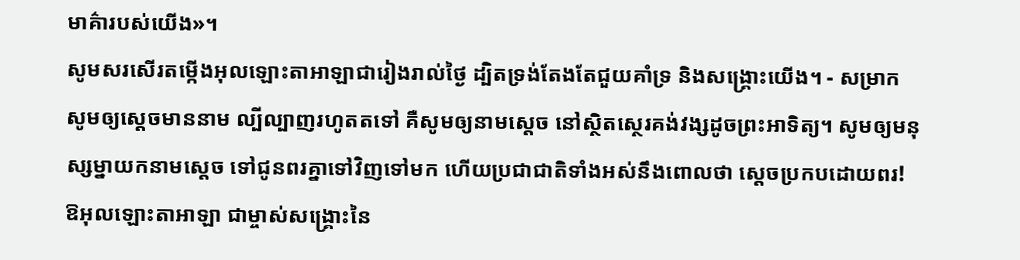មាគ៌ារបស់យើង»។
សូមសរសើរតម្កើងអុលឡោះតាអាឡាជារៀងរាល់ថ្ងៃ ដ្បិតទ្រង់តែងតែជួយគាំទ្រ និងសង្គ្រោះយើង។ - សម្រាក
សូមឲ្យស្តេចមាននាម ល្បីល្បាញរហូតតទៅ គឺសូមឲ្យនាមស្តេច នៅស្ថិតស្ថេរគង់វង្សដូចព្រះអាទិត្យ។ សូមឲ្យមនុស្សម្នាយកនាមស្តេច ទៅជូនពរគ្នាទៅវិញទៅមក ហើយប្រជាជាតិទាំងអស់នឹងពោលថា ស្តេចប្រកបដោយពរ!
ឱអុលឡោះតាអាឡា ជាម្ចាស់សង្គ្រោះនៃ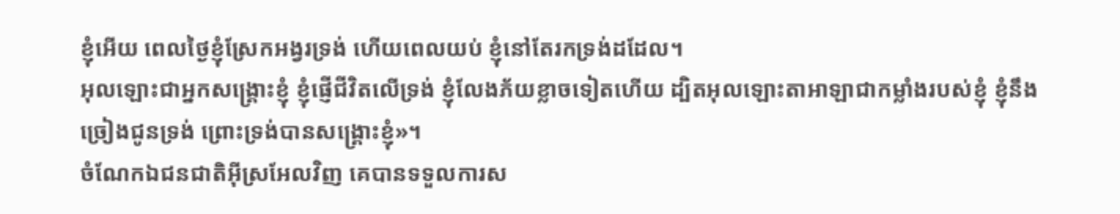ខ្ញុំអើយ ពេលថ្ងៃខ្ញុំស្រែកអង្វរទ្រង់ ហើយពេលយប់ ខ្ញុំនៅតែរកទ្រង់ដដែល។
អុលឡោះជាអ្នកសង្គ្រោះខ្ញុំ ខ្ញុំផ្ញើជីវិតលើទ្រង់ ខ្ញុំលែងភ័យខ្លាចទៀតហើយ ដ្បិតអុលឡោះតាអាឡាជាកម្លាំងរបស់ខ្ញុំ ខ្ញុំនឹងច្រៀងជូនទ្រង់ ព្រោះទ្រង់បានសង្គ្រោះខ្ញុំ»។
ចំណែកឯជនជាតិអ៊ីស្រអែលវិញ គេបានទទួលការស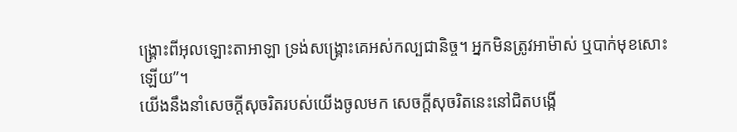ង្គ្រោះពីអុលឡោះតាអាឡា ទ្រង់សង្គ្រោះគេអស់កល្បជានិច្ច។ អ្នកមិនត្រូវអាម៉ាស់ ឬបាក់មុខសោះឡើយ”។
យើងនឹងនាំសេចក្ដីសុចរិតរបស់យើងចូលមក សេចក្ដីសុចរិតនេះនៅជិតបង្កើ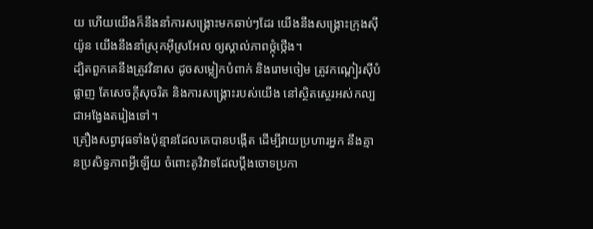យ ហើយយើងក៏នឹងនាំការសង្គ្រោះមកឆាប់ៗដែរ យើងនឹងសង្គ្រោះក្រុងស៊ីយ៉ូន យើងនឹងនាំស្រុកអ៊ីស្រអែល ឲ្យស្គាល់ភាពថ្កុំថ្កើង។
ដ្បិតពួកគេនឹងត្រូវវិនាស ដូចសម្លៀកបំពាក់ និងរោមចៀម ត្រូវកណ្ដៀរស៊ីបំផ្លាញ តែសេចក្ដីសុចរិត និងការសង្គ្រោះរបស់យើង នៅស្ថិតស្ថេរអស់កល្បជាអង្វែងតរៀងទៅ។
គ្រឿងសព្វាវុធទាំងប៉ុន្មានដែលគេបានបង្កើត ដើម្បីវាយប្រហារអ្នក នឹងគ្មានប្រសិទ្ធភាពអ្វីឡើយ ចំពោះគូវិវាទដែលប្ដឹងចោទប្រកា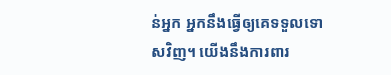ន់អ្នក អ្នកនឹងធ្វើឲ្យគេទទួលទោសវិញ។ យើងនឹងការពារ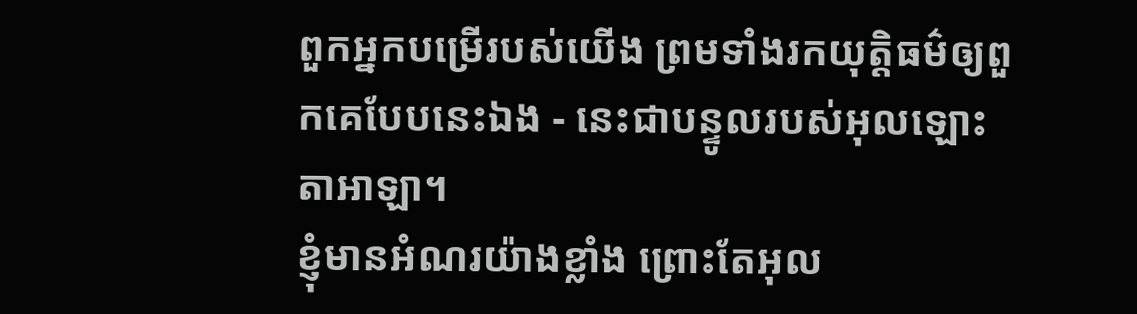ពួកអ្នកបម្រើរបស់យើង ព្រមទាំងរកយុត្តិធម៌ឲ្យពួកគេបែបនេះឯង - នេះជាបន្ទូលរបស់អុលឡោះតាអាឡា។
ខ្ញុំមានអំណរយ៉ាងខ្លាំង ព្រោះតែអុល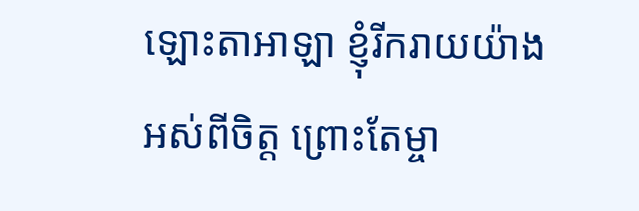ឡោះតាអាឡា ខ្ញុំរីករាយយ៉ាងអស់ពីចិត្ត ព្រោះតែម្ចា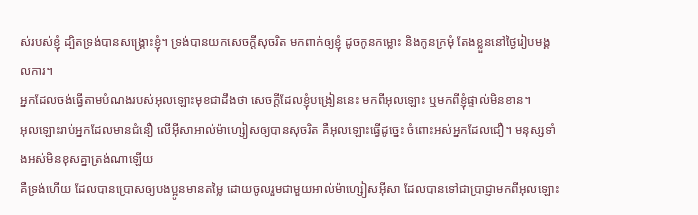ស់របស់ខ្ញុំ ដ្បិតទ្រង់បានសង្គ្រោះខ្ញុំ។ ទ្រង់បានយកសេចក្ដីសុចរិត មកពាក់ឲ្យខ្ញុំ ដូចកូនកម្លោះ និងកូនក្រមុំ តែងខ្លួននៅថ្ងៃរៀបមង្គលការ។
អ្នកដែលចង់ធ្វើតាមបំណងរបស់អុលឡោះមុខជាដឹងថា សេចក្ដីដែលខ្ញុំបង្រៀននេះ មកពីអុលឡោះ ឬមកពីខ្ញុំផ្ទាល់មិនខាន។
អុលឡោះរាប់អ្នកដែលមានជំនឿ លើអ៊ីសាអាល់ម៉ាហ្សៀសឲ្យបានសុចរិត គឺអុលឡោះធ្វើដូច្នេះ ចំពោះអស់អ្នកដែលជឿ។ មនុស្សទាំងអស់មិនខុសគ្នាត្រង់ណាឡើយ
គឺទ្រង់ហើយ ដែលបានប្រោសឲ្យបងប្អូនមានតម្លៃ ដោយចូលរួមជាមួយអាល់ម៉ាហ្សៀសអ៊ីសា ដែលបានទៅជាប្រាជ្ញាមកពីអុលឡោះ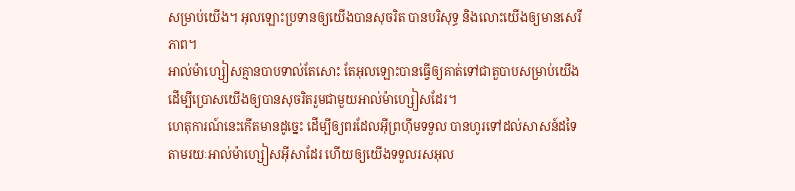សម្រាប់យើង។ អុលឡោះប្រទានឲ្យយើងបានសុចរិត បានបរិសុទ្ធ និងលោះយើងឲ្យមានសេរីភាព។
អាល់ម៉ាហ្សៀសគ្មានបាបទាល់តែសោះ តែអុលឡោះបានធ្វើឲ្យគាត់ទៅជាតួបាបសម្រាប់យើង ដើម្បីប្រោសយើងឲ្យបានសុចរិតរួមជាមួយអាល់ម៉ាហ្សៀសដែរ។
ហេតុការណ៍នេះកើតមានដូច្នេះ ដើម្បីឲ្យពរដែលអ៊ីព្រហ៊ីមទទួល បានហូរទៅដល់សាសន៍ដទៃ តាមរយៈអាល់ម៉ាហ្សៀសអ៊ីសាដែរ ហើយឲ្យយើងទទួលរសអុល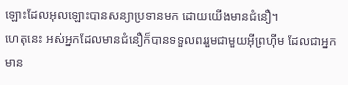ឡោះដែលអុលឡោះបានសន្យាប្រទានមក ដោយយើងមានជំនឿ។
ហេតុនេះ អស់អ្នកដែលមានជំនឿក៏បានទទួលពររួមជាមួយអ៊ីព្រហ៊ីម ដែលជាអ្នកមាន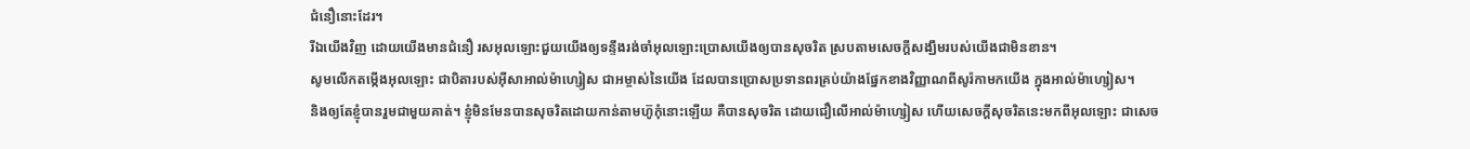ជំនឿនោះដែរ។
រីឯយើងវិញ ដោយយើងមានជំនឿ រសអុលឡោះជួយយើងឲ្យទន្ទឹងរង់ចាំអុលឡោះប្រោសយើងឲ្យបានសុចរិត ស្របតាមសេចក្ដីសង្ឃឹមរបស់យើងជាមិនខាន។
សូមលើកតម្កើងអុលឡោះ ជាបិតារបស់អ៊ីសាអាល់ម៉ាហ្សៀស ជាអម្ចាស់នៃយើង ដែលបានប្រោសប្រទានពរគ្រប់យ៉ាងផ្នែកខាងវិញ្ញាណពីសូរ៉កាមកយើង ក្នុងអាល់ម៉ាហ្សៀស។
និងឲ្យតែខ្ញុំបានរួមជាមួយគាត់។ ខ្ញុំមិនមែនបានសុចរិតដោយកាន់តាមហ៊ូកុំនោះឡើយ គឺបានសុចរិត ដោយជឿលើអាល់ម៉ាហ្សៀស ហើយសេចក្ដីសុចរិតនេះមកពីអុលឡោះ ជាសេច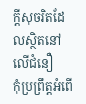ក្ដីសុចរិតដែលស្ថិតនៅលើជំនឿ
កុំប្រព្រឹត្ដអំពើ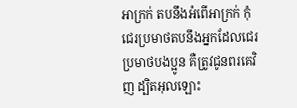អាក្រក់ តបនឹងអំពើអាក្រក់ កុំជេរប្រមាថតបនឹងអ្នកដែលជេរប្រមាថបងប្អូន គឺត្រូវជូនពរគេវិញ ដ្បិតអុលឡោះ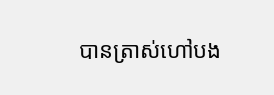បានត្រាស់ហៅបង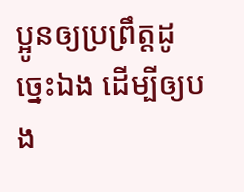ប្អូនឲ្យប្រព្រឹត្ដដូច្នេះឯង ដើម្បីឲ្យបង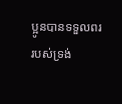ប្អូនបានទទួលពររបស់ទ្រង់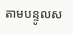តាមបន្ទូលស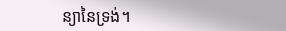ន្យានៃទ្រង់។